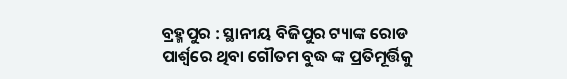ବ୍ରହ୍ମପୁର : ସ୍ଥାନୀୟ ବିଜିପୁର ଟ୍ୟାଙ୍କ ରୋଡ ପାର୍ଶ୍ୱରେ ଥିବା ଗୌତମ ବୁଦ୍ଧ ଙ୍କ ପ୍ରତିମୂର୍ତ୍ତିକୁ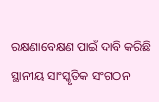ରକ୍ଷଣାବେକ୍ଷଣ ପାଇଁ ଦାବି କରିଛି ସ୍ଥାନୀୟ ସାଂସ୍କୃତିକ ସଂଗଠନ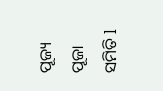ପୂଜ୍ୟ ପୂଜା ସମିତି l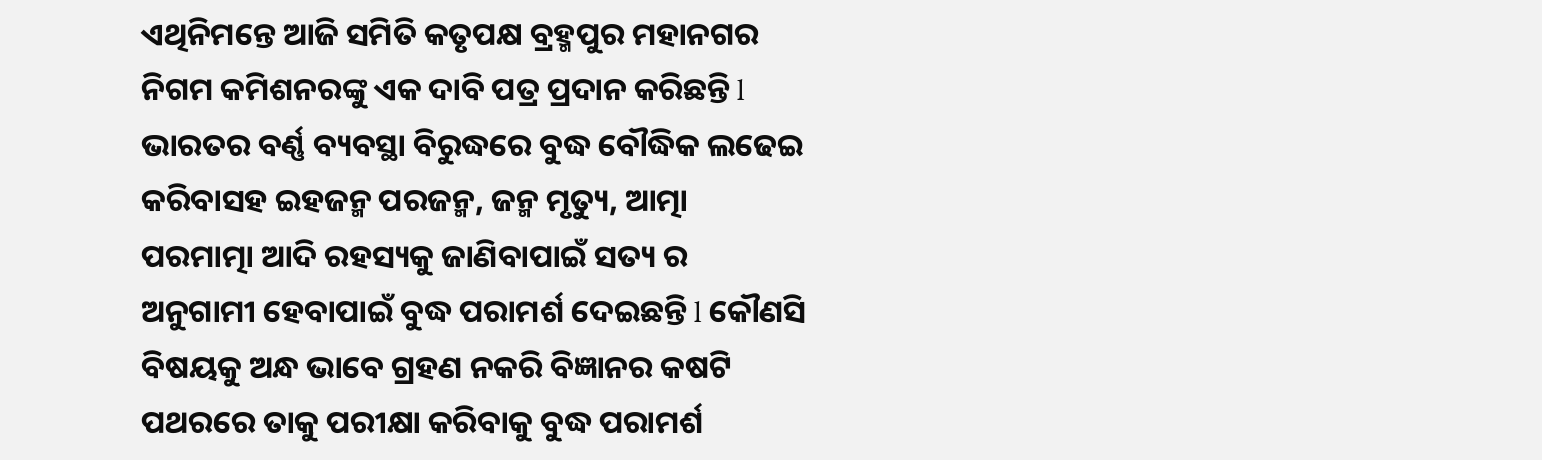ଏଥିନିମନ୍ତେ ଆଜି ସମିତି କତୃପକ୍ଷ ବ୍ରହ୍ମପୁର ମହାନଗର ନିଗମ କମିଶନରଙ୍କୁ ଏକ ଦାବି ପତ୍ର ପ୍ରଦାନ କରିଛନ୍ତି l ଭାରତର ବର୍ଣ୍ଣ ବ୍ୟବସ୍ଥା ବିରୁଦ୍ଧରେ ବୁଦ୍ଧ ବୌଦ୍ଧିକ ଲଢେଇ କରିବାସହ ଇହଜନ୍ମ ପରଜନ୍ମ, ଜନ୍ମ ମୃତ୍ୟୁ, ଆତ୍ମା ପରମାତ୍ମା ଆଦି ରହସ୍ୟକୁ ଜାଣିବାପାଇଁ ସତ୍ୟ ର ଅନୁଗାମୀ ହେବାପାଇଁ ବୁଦ୍ଧ ପରାମର୍ଶ ଦେଇଛନ୍ତି l କୌଣସି ବିଷୟକୁ ଅନ୍ଧ ଭାବେ ଗ୍ରହଣ ନକରି ବିଜ୍ଞାନର କଷଟି ପଥରରେ ତାକୁ ପରୀକ୍ଷା କରିବାକୁ ବୁଦ୍ଧ ପରାମର୍ଶ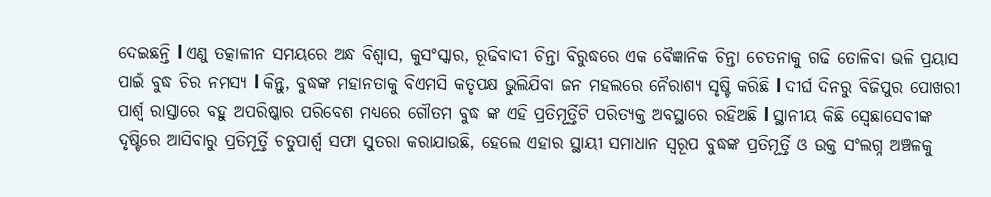ଦେଇଛନ୍ତି l ଏଣୁ ତତ୍କାଳୀନ ସମୟରେ ଅନ୍ଧ ବିଶ୍ୱାସ, କୁସଂସ୍କାର, ରୂଢିବାଦୀ ଚିନ୍ତା ବିରୁଦ୍ଧରେ ଏକ ବୈଜ୍ଞାନିକ ଚିନ୍ତା ଚେତନାକୁ ଗଢି ତୋଳିବା ଭଳି ପ୍ରୟାସ ପାଇଁ ବୁଦ୍ଧ ଚିର ନମସ୍ୟ l କିନ୍ତୁ, ବୁଦ୍ଧଙ୍କ ମହାନତାକୁ ବିଏମସି କତୃପକ୍ଷ ଭୁଲିଯିବା ଜନ ମହଲରେ ନୈରାଶ୍ୟ ସୃଷ୍ଟି କରିଛି l ଦୀର୍ଘ ଦିନରୁ ବିଜିପୁର ପୋଖରୀ ପାର୍ଶ୍ଵ ରାସ୍ତାରେ ବହୁ ଅପରିଷ୍କାର ପରିବେଶ ମଧ୍ୟରେ ଗୌତମ ବୁଦ୍ଧ ଙ୍କ ଏହି ପ୍ରତିମୂର୍ତ୍ତିଟି ପରିତ୍ୟକ୍ତ ଅବସ୍ଥାରେ ରହିଅଛି l ସ୍ଥାନୀୟ କିଛି ସ୍ବେଛାସେବୀଙ୍କ ଦୃଷ୍ଟିରେ ଆସିବାରୁ ପ୍ରତିମୂର୍ତ୍ତି ଚତୁପାର୍ଶ୍ଵ ସଫା ସୁତରା କରାଯାଉଛି, ହେଲେ ଏହାର ସ୍ଥାୟୀ ସମାଧାନ ସ୍ୱରୂପ ବୁଦ୍ଧଙ୍କ ପ୍ରତିମୂର୍ତ୍ତି ଓ ଉକ୍ତ ସଂଲଗ୍ନ ଅଞ୍ଚଳକୁ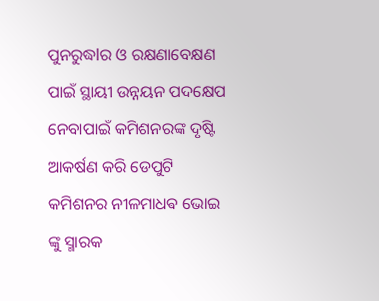ପୁନରୁଦ୍ଧlର ଓ ରକ୍ଷଣାବେକ୍ଷଣ ପାଇଁ ସ୍ଥାୟୀ ଉନ୍ନୟନ ପଦକ୍ଷେପ ନେବାପାଇଁ କମିଶନରଙ୍କ ଦୃଷ୍ଟି ଆକର୍ଷଣ କରି ଡେପୁଟି କମିଶନର ନୀଳମାଧଵ ଭୋଇ ଙ୍କୁ ସ୍ମାରକ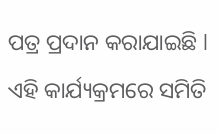ପତ୍ର ପ୍ରଦାନ କରାଯାଇଛି l ଏହି କାର୍ଯ୍ୟକ୍ରମରେ ସମିତି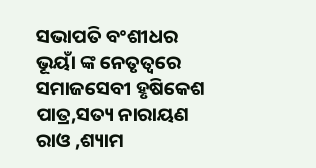ସଭାପତି ବଂଶୀଧର ଭୂୟାଁ ଙ୍କ ନେତୃତ୍ୱରେ ସମାଜସେବୀ ହୃଷିକେଶ ପାତ୍ର,ସତ୍ୟ ନାରାୟଣ ରାଓ ,ଶ୍ୟାମ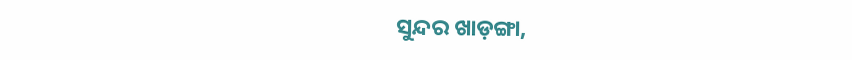ସୁନ୍ଦର ଖାଡ଼ଙ୍ଗା,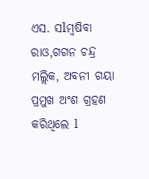ଏସ. ସlମ୍ବଷିବା ରାଓ,ଗଗନ ଚନ୍ଦ୍ର ମଲ୍ଲିକ, ଅବନୀ ଗୟା ପ୍ରମୁଖ ଅଂଶ ଗ୍ରହଣ କରିଥିଲେ l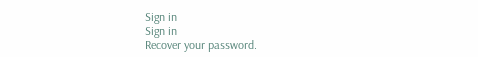Sign in
Sign in
Recover your password.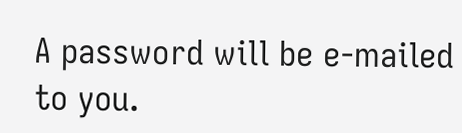A password will be e-mailed to you.